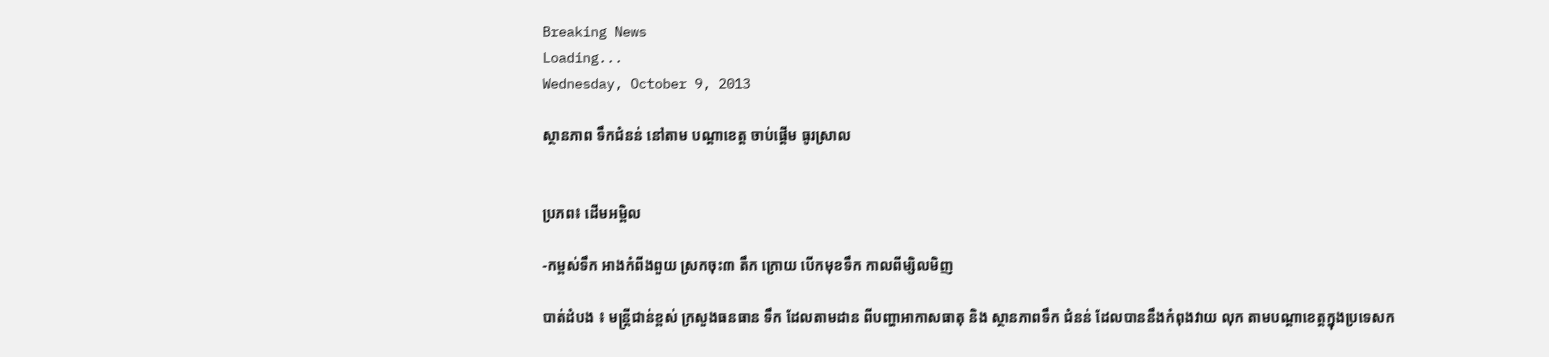Breaking News
Loading...
Wednesday, October 9, 2013

ស្ថានភាព ទឹកជំនន់ នៅតាម បណ្ដាខេត្ដ ចាប់ផ្ដើម ធូរស្រាល


ប្រភព៖ ដើមអម្ពិល

-កម្ពស់ទឹក អាងកំពីងពួយ ស្រកចុះ៣ តឹក ក្រោយ បើកមុខទឹក កាលពីម្សិលមិញ

បាត់ដំបង ៖ មន្ដ្រីជាន់ខ្ពស់ ក្រសួងធនធាន ទឹក ដែលតាមដាន ពីបញ្ហាអាកាសធាតុ និង ស្ថានភាពទឹក ជំនន់ ដែលបាននឹងកំពុងវាយ លុក តាមបណ្ដាខេត្ដក្នុងប្រទេសក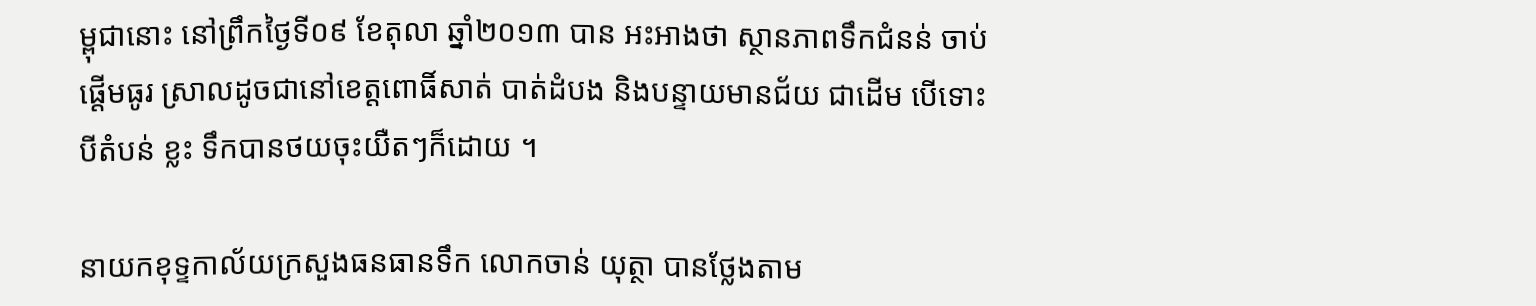ម្ពុជានោះ នៅព្រឹកថ្ងៃទី០៩ ខែតុលា ឆ្នាំ២០១៣ បាន អះអាងថា ស្ថានភាពទឹកជំនន់ ចាប់ផ្ដើមធូរ ស្រាលដូចជានៅខេត្ដពោធិ៍សាត់ បាត់ដំបង និងបន្ទាយមានជ័យ ជាដើម បើទោះបីតំបន់ ខ្លះ ទឹកបានថយចុះយឺតៗក៏ដោយ ។

នាយកខុទ្ទកាល័យក្រសួងធនធានទឹក លោកចាន់ យុត្ថា បានថ្លែងតាម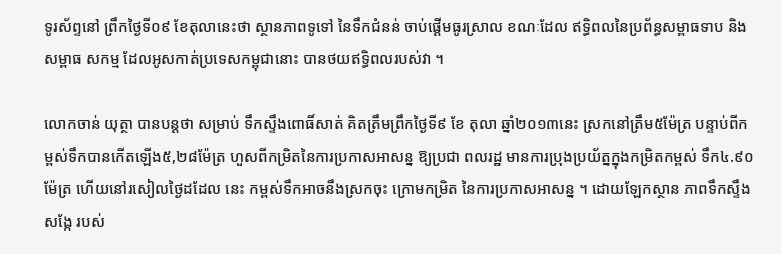ទូរស័ព្ទនៅ ព្រឹកថ្ងៃទី០៩ ខែតុលានេះថា ស្ថានភាពទូទៅ នៃទឹកជំនន់ ចាប់ផ្ដើមធូរស្រាល ខណៈដែល ឥទ្ធិពលនៃប្រព័ន្ធសម្ពាធទាប និងសម្ពាធ សកម្ម ដែលអូសកាត់ប្រទេសកម្ពុជានោះ បានថយឥទ្ធិពលរបស់វា ។

លោកចាន់ យុត្ថា បានបន្ដថា សម្រាប់ ទឹកស្ទឹងពោធិ៍សាត់ គិតត្រឹមព្រឹកថ្ងៃទី៩ ខែ តុលា ឆ្នាំ២០១៣នេះ ស្រកនៅត្រឹម៥ម៉ែត្រ បន្ទាប់ពីកម្ពស់ទឹកបានកើតឡើង៥,២៨ម៉ែត្រ ហួសពីកម្រិតនៃការប្រកាសអាសន្ន ឱ្យប្រជា ពលរដ្ឋ មានការប្រុងប្រយ័ត្នក្នុងកម្រិតកម្ពស់ ទឹក៤.៩០ម៉ែត្រ ហើយនៅរសៀលថ្ងៃដដែល នេះ កម្ពស់ទឹកអាចនឹងស្រកចុះ ក្រោមកម្រិត នៃការប្រកាសអាសន្ន ។ ដោយឡែកស្ថាន ភាពទឹកស្ទឹងសង្កែ របស់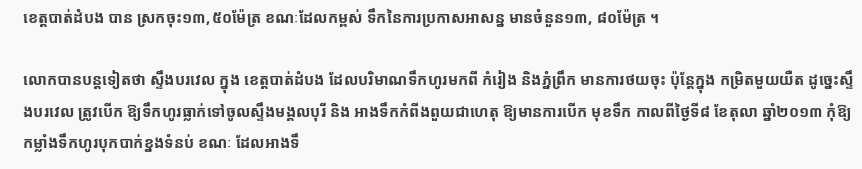ខេត្ដបាត់ដំបង បាន ស្រកចុះ១៣,៥០ម៉ែត្រ ខណៈដែលកម្ពស់ ទឹកនៃការប្រកាសអាសន្ន មានចំនួន១៣, ៨០ម៉ែត្រ ។

លោកបានបន្ដទៀតថា ស្ទឹងបរវេល ក្នុង ខេត្ដបាត់ដំបង ដែលបរិមាណទឹកហូរមកពី កំរៀង និងភ្នំព្រឹក មានការថយចុះ ប៉ុន្ដែក្នុង កម្រិតមួយយឺត ដូច្នេះស្ទឹងបរវេល ត្រូវបើក ឱ្យទឹកហូរធ្លាក់ទៅចូលស្ទឹងមង្គលបុរី និង អាងទឹកកំពីងពួយជាហេតុ ឱ្យមានការបើក មុខទឹក កាលពីថ្ងៃទី៨ ខែតុលា ឆ្នាំ២០១៣ កុំឱ្យកម្លាំងទឹកហូរបុកបាក់ខ្នងទំនប់ ខណៈ ដែលអាងទឹ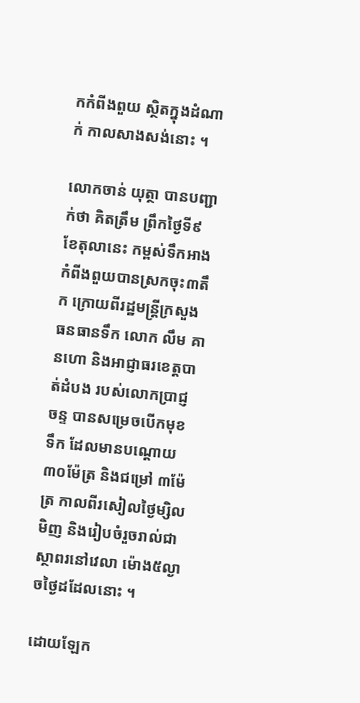កកំពីងពួយ ស្ថិតក្នុងដំណាក់ កាលសាងសង់នោះ ។

លោកចាន់ យុត្ថា បានបញ្ជាក់ថា គិតត្រឹម ព្រឹកថ្ងៃទី៩ ខែតុលានេះ កម្ពស់ទឹកអាងកំពីងពួយបានស្រកចុះ៣តឹក ក្រោយពីរដ្ឋមន្ដ្រីក្រសួងធនធានទឹក លោក លឹម គានហោ និងអាជ្ញាធរខេត្ដបាត់ដំបង របស់លោកប្រាជ្ញ ចន្ទ បានសម្រេចបើកមុខ ទឹក ដែលមានបណ្ដោយ ៣០ម៉ែត្រ និងជម្រៅ ៣ម៉ែត្រ កាលពីរសៀលថ្ងៃម្សិល មិញ និងរៀបចំរួចរាល់ជាស្ថាពរនៅវេលា ម៉ោង៥ល្ងាចថ្ងៃដដែលនោះ ។

ដោយឡែក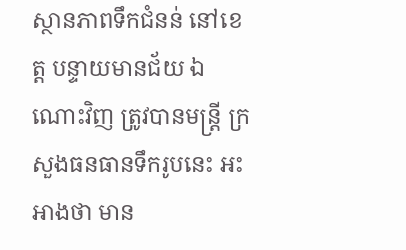ស្ថានភាពទឹកជំនន់ នៅខេត្ដ បន្ទាយមានជ័យ ឯណោះវិញ ត្រូវបានមន្ដ្រី ក្រសួងធនធានទឹករូបនេះ អះអាងថា មាន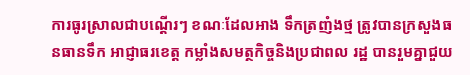ការធូរស្រាលជាបណ្ដើរៗ ខណៈដែលអាង ទឹកត្រញំងថ្ម ត្រូវបានក្រសួងធនធានទឹក អាជ្ញាធរខេត្ដ កម្លាំងសមត្ថកិច្ចនិងប្រជាពល រដ្ឋ បានរួមគ្នាជួយ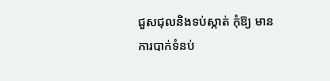ជួសជុលនិងទប់ស្កាត់ កុំឱ្យ មានការបាក់ទំនប់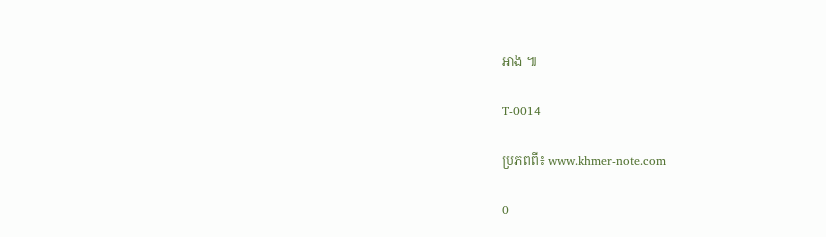អាង ៕

T-0014

ប្រភពពី៖ www.khmer-note.com

0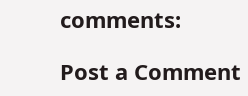comments:

Post a Comment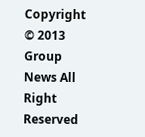Copyright © 2013 Group News All Right Reserved